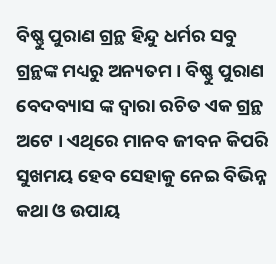ବିଷ୍ଣୁ ପୁରାଣ ଗ୍ରନ୍ଥ ହିନ୍ଦୁ ଧର୍ମର ସବୁ ଗ୍ରନ୍ଥଙ୍କ ମଧ୍ୟରୁ ଅନ୍ୟତମ । ବିଷ୍ଣୁ ପୁରାଣ ବେଦବ୍ୟାସ ଙ୍କ ଦ୍ଵାରା ରଚିତ ଏକ ଗ୍ରନ୍ଥ ଅଟେ । ଏଥିରେ ମାନବ ଜୀବନ କିପରି ସୁଖମୟ ହେବ ସେହାକୁ ନେଇ ବିଭିନ୍ନ କଥା ଓ ଉପାୟ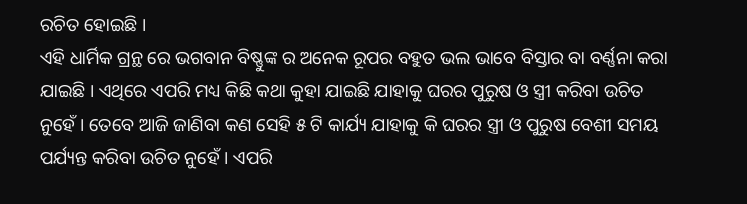ରଚିତ ହୋଇଛି ।
ଏହି ଧାର୍ମିକ ଗ୍ରନ୍ଥ ରେ ଭଗବାନ ବିଷ୍ଣୁଙ୍କ ର ଅନେକ ରୂପର ବହୁତ ଭଲ ଭାବେ ବିସ୍ତାର ବା ବର୍ଣ୍ଣନା କରା ଯାଇଛି । ଏଥିରେ ଏପରି ମଧ୍ୟ କିଛି କଥା କୁହା ଯାଇଛି ଯାହାକୁ ଘରର ପୁରୁଷ ଓ ସ୍ତ୍ରୀ କରିବା ଉଚିତ ନୁହେଁ । ତେବେ ଆଜି ଜାଣିବା କଣ ସେହି ୫ ଟି କାର୍ଯ୍ୟ ଯାହାକୁ କି ଘରର ସ୍ତ୍ରୀ ଓ ପୁରୁଷ ବେଶୀ ସମୟ ପର୍ଯ୍ୟନ୍ତ କରିବା ଉଚିତ ନୁହେଁ । ଏପରି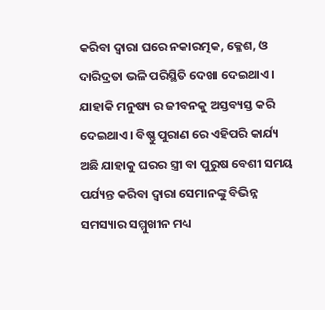କରିବା ଦ୍ୱାରା ଘରେ ନକାରତ୍ମକ, କ୍ଳେଶ, ଓ ଦାରିଦ୍ରତା ଭଳି ପରିସ୍ଥିତି ଦେଖା ଦେଇଥାଏ ।
ଯାହାକି ମନୁଷ୍ୟ ର ଜୀବନକୁ ଅସ୍ତବ୍ୟସ୍ତ କରି ଦେଇଥାଏ । ବିଷ୍ଣୁ ପୁରାଣ ରେ ଏହିପରି କାର୍ଯ୍ୟ ଅଛି ଯାହାକୁ ଘରର ସ୍ତ୍ରୀ ବା ପୁରୁଷ ବେଶୀ ସମୟ ପର୍ଯ୍ୟନ୍ତ କରିବା ଦ୍ୱାରା ସେମାନଙ୍କୁ ବିଭିନ୍ନ ସମସ୍ୟାର ସମ୍ମୁଖୀନ ମଧ୍ୟ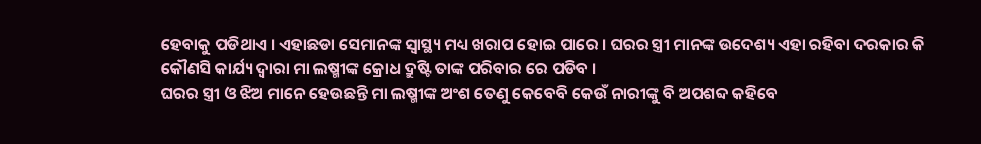ହେବାକୁ ପଡିଥାଏ । ଏହାଛଡା ସେମାନଙ୍କ ସ୍ୱାସ୍ଥ୍ୟ ମଧ୍ୟ ଖରାପ ହୋଇ ପାରେ । ଘରର ସ୍ତ୍ରୀ ମାନଙ୍କ ଉଦେଶ୍ୟ ଏହା ରହିବା ଦରକାର କି କୌଣସି କାର୍ଯ୍ୟ ଦ୍ୱାରା ମା ଲଷ୍ମୀଙ୍କ କ୍ରୋଧ ଦ୍ରୁଷ୍ଟି ତାଙ୍କ ପରିବାର ରେ ପଡିବ ।
ଘରର ସ୍ତ୍ରୀ ଓ ଝିଅ ମାନେ ହେଉଛନ୍ତି ମା ଲଷ୍ମୀଙ୍କ ଅଂଶ ତେଣୁ କେବେବି କେଉଁ ନାରୀଙ୍କୁ ବି ଅପଶବ୍ଦ କହିବେ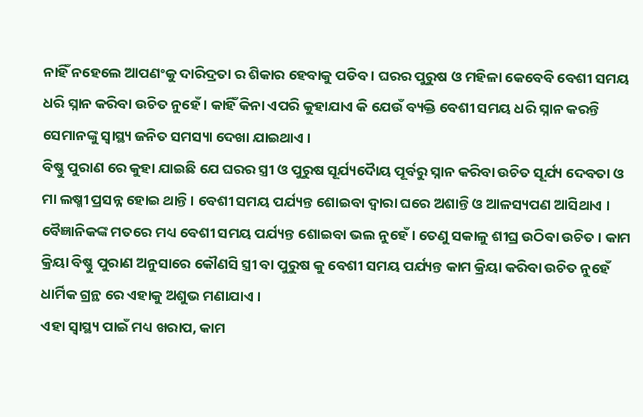ନାହିଁ ନହେଲେ ଆପଣଂକୁ ଦାରିଦ୍ରତା ର ଶିକାର ହେବାକୁ ପଡିବ । ଘରର ପୁରୁଷ ଓ ମହିଳା କେବେବି ବେଶୀ ସମୟ ଧରି ସ୍ନାନ କରିବା ଉଚିତ ନୁହେଁ । କାହିଁ କିନା ଏପରି କୁହାଯାଏ କି ଯେଉଁ ବ୍ୟକ୍ତି ବେଶୀ ସମୟ ଧରି ସ୍ନାନ କରନ୍ତି ସେମାନଙ୍କୁ ସ୍ୱାସ୍ଥ୍ୟ ଜନିତ ସମସ୍ୟା ଦେଖା ଯାଇଥାଏ ।
ବିଷ୍ଣୁ ପୁରାଣ ରେ କୁହା ଯାଇଛି ଯେ ଘରର ସ୍ତ୍ରୀ ଓ ପୁରୁଷ ସୂର୍ଯ୍ୟଦୋୖୟ ପୂର୍ବରୁ ସ୍ନାନ କରିବା ଉଚିତ ସୂର୍ଯ୍ୟ ଦେବତା ଓ ମା ଲଷ୍ମୀ ପ୍ରସନ୍ନ ହୋଇ ଥାନ୍ତି । ବେଶୀ ସମୟ ପର୍ଯ୍ୟନ୍ତ ଶୋଇବା ଦ୍ୱାରା ଘରେ ଅଶାନ୍ତି ଓ ଆଳସ୍ୟପଣ ଆସିଥାଏ । ବୈଜ୍ଞାନିକଙ୍କ ମତରେ ମଧ୍ୟ ବେଶୀ ସମୟ ପର୍ଯ୍ୟନ୍ତ ଶୋଇବା ଭଲ ନୁହେଁ । ତେଣୁ ସକାଳୁ ଶୀଘ୍ର ଉଠିବା ଉଚିତ । କାମ କ୍ରିୟା ବିଷ୍ଣୁ ପୁରାଣ ଅନୁସାରେ କୌଣସି ସ୍ତ୍ରୀ ବା ପୁରୁଷ କୁ ବେଶୀ ସମୟ ପର୍ଯ୍ୟନ୍ତ କାମ କ୍ରିୟା କରିବା ଉଚିତ ନୁହେଁ ଧାର୍ମିକ ଗ୍ରନ୍ଥ ରେ ଏହାକୁ ଅଶୁଭ ମଣାଯାଏ ।
ଏହା ସ୍ୱାସ୍ଥ୍ୟ ପାଇଁ ମଧ୍ୟ ଖରାପ, କାମ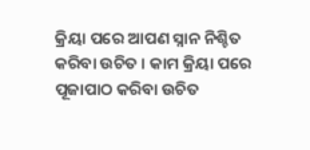କ୍ରିୟା ପରେ ଆପଣ ସ୍ନାନ ନିଶ୍ଚିତ କରିବା ଉଚିତ । କାମ କ୍ରିୟା ପରେ ପୂଜାପାଠ କରିବା ଉଚିତ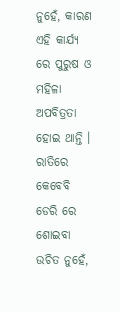ନୁହେଁ, କାରଣ ଏହି କାର୍ଯ୍ୟ ରେ ପୁରୁଷ ଓ ମହିଳା ଅପବିତ୍ରତା ହୋଇ ଥାନ୍ତି । ରାତିରେ କେବେବି ଡେରି ରେ ଶୋଇବା ଉଚିତ ନୁହେଁ,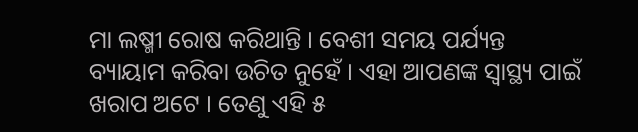ମା ଲଷ୍ମୀ ରୋଷ କରିଥାନ୍ତି । ବେଶୀ ସମୟ ପର୍ଯ୍ୟନ୍ତ ବ୍ୟାୟାମ କରିବା ଉଚିତ ନୁହେଁ । ଏହା ଆପଣଙ୍କ ସ୍ୱାସ୍ଥ୍ୟ ପାଇଁ ଖରାପ ଅଟେ । ତେଣୁ ଏହି ୫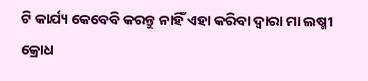ଟି କାର୍ଯ୍ୟ କେବେବି କରନ୍ତୁ ନାହିଁ ଏହା କରିବା ଦ୍ୱାରା ମା ଲଷ୍ମୀ କ୍ରୋଧ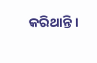କରିଥାନ୍ତି ।